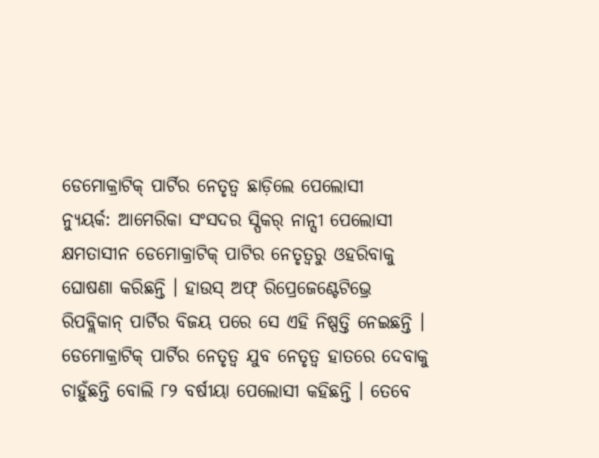ଡେମୋକ୍ରାଟିକ୍ ପାର୍ଟିର ନେତୃତ୍ୱ ଛାଡ଼ିଲେ ପେଲୋସୀ
ନ୍ୟୁୟର୍କ: ଆମେରିକା ସଂସଦର ସ୍ପିକର୍ ନାନ୍ସୀ ପେଲୋସୀ କ୍ଷମତାସୀନ ଡେମୋକ୍ରାଟିକ୍ ପାଟିର ନେତୃତ୍ୱରୁ ଓହରିବାକୁ ଘୋଷଣା କରିଛନ୍ତି । ହାଉସ୍ ଅଫ୍ ରିପ୍ରେଜେଣ୍ଟେଟିଭ୍ରେ ରିପବ୍ଲିକାନ୍ ପାର୍ଟିର ବିଜୟ ପରେ ସେ ଏହି ନିଷ୍ପତ୍ତି ନେଇଛନ୍ତି । ଡେମୋକ୍ରାଟିକ୍ ପାର୍ଟିର ନେତୃତ୍ୱ ଯୁବ ନେତୃତ୍ୱ ହାତରେ ଦେବାକୁ ଚାହୁଁଛନ୍ତି ବୋଲି ୮୨ ବର୍ଷୀୟା ପେଲୋସୀ କହିଛନ୍ତି । ତେବେ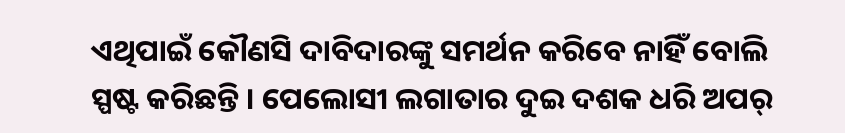ଏଥିପାଇଁ କୌଣସି ଦାବିଦାରଙ୍କୁ ସମର୍ଥନ କରିବେ ନାହିଁ ବୋଲି ସ୍ପଷ୍ଟ କରିଛନ୍ତି । ପେଲୋସୀ ଲଗାତାର ଦୁଇ ଦଶକ ଧରି ଅପର୍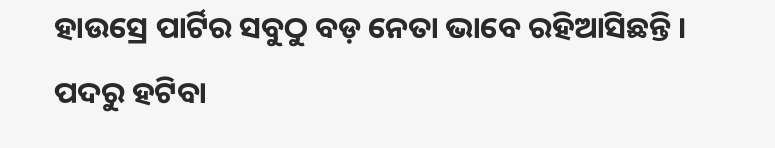ହାଉସ୍ରେ ପାର୍ଟିର ସବୁଠୁ ବଡ଼ ନେତା ଭାବେ ରହିଆସିଛନ୍ତି । ପଦରୁ ହଟିବା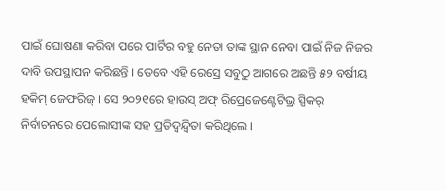ପାଇଁ ଘୋଷଣା କରିବା ପରେ ପାର୍ଟିର ବହୁ ନେତା ତାଙ୍କ ସ୍ଥାନ ନେବା ପାଇଁ ନିଜ ନିଜର ଦାବି ଉପସ୍ଥାପନ କରିଛନ୍ତି । ତେବେ ଏହି ରେସ୍ରେ ସବୁଠୁ ଆଗରେ ଅଛନ୍ତି ୫୨ ବର୍ଷୀୟ ହକିମ୍ ଜେଫରିଜ୍ । ସେ ୨୦୨୧ରେ ହାଉସ୍ ଅଫ୍ ରିପ୍ରେଜେଣ୍ଟେଟିଭ୍ର ସ୍ପିକର୍ ନିର୍ବାଚନରେ ପେଲୋସୀଙ୍କ ସହ ପ୍ରତିଦ୍ୱନ୍ଦ୍ୱିତା କରିଥିଲେ ।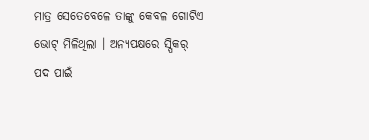ମାତ୍ର ସେତେବେଳେ ତାଙ୍କୁ କେବଳ ଗୋଟିଏ ଭୋଟ୍ ମିଳିଥିଲା । ଅନ୍ୟପକ୍ଷରେ ସ୍ପିକର୍ ପଦ ପାଇଁ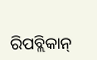ରିପବ୍ଲିକାନ୍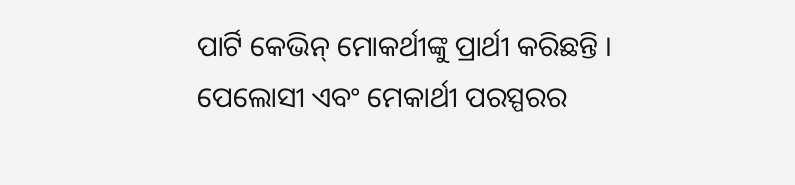ପାର୍ଟି କେଭିନ୍ ମୋକର୍ଥୀଙ୍କୁ ପ୍ରାର୍ଥୀ କରିଛନ୍ତି । ପେଲୋସୀ ଏବଂ ମେକାର୍ଥୀ ପରସ୍ପରର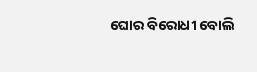ଘୋର ବିରୋଧୀ ବୋଲି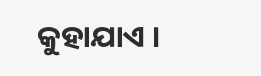କୁହାଯାଏ ।